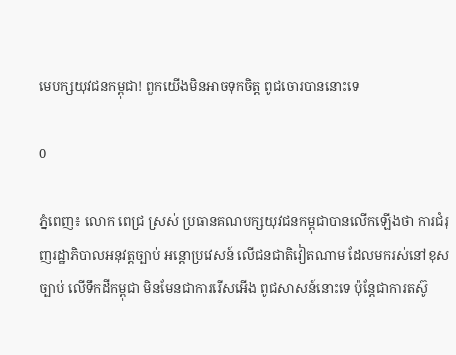មេបក្សយុវជនកម្ពុជា! ពួកយើងមិនអាចទុកចិត្ត ពូជចោរបាននោះទេ

0

ភ្នំពេញ៖ លោក ពេជ្រ ស្រស់ ប្រធានគណបក្សយុវជនកម្ពុជាបានលើកឡើងថា ការជំរុញរដ្ឋាភិបាលអនុវត្តច្បាប់ អន្តោប្រវេសន៍ លើជនជាតិវៀតណាម ដែលមករស់នៅខុសច្បាប់ លើទឹកដីកម្ពុជា មិនមែនជាការរើសអើង ពូជសាសន៍នោះទេ ប៉ុន្តែជាការតស៊ូ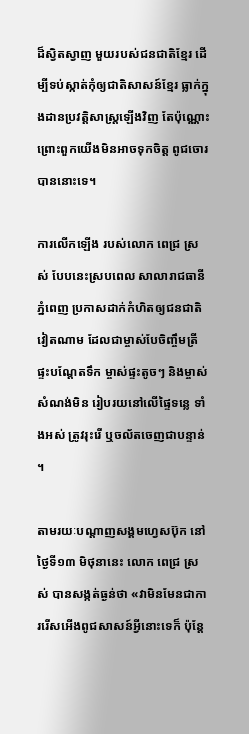ដ៏ស្វិតស្វាញ មួយរបស់ជនជាតិខ្មែរ ដើម្បីទប់ស្កាត់កុំឲ្យជាតិសាសន៍ខ្មែរ ធ្លាក់ក្នុងដានប្រវត្តិសាស្រ្តឡើងវិញ តែប៉ុណ្ណោះ ព្រោះពួកយើងមិនអាចទុកចិត្ត ពូជចោរបាននោះទេ។

ការលើកឡើង របស់លោក ពេជ្រ ស្រស់ បែបនេះស្របពេល សាលារាជធានីភ្នំពេញ ប្រកាសដាក់កំហិតឲ្យជនជាតិវៀតណាម ដែលជាម្ចាស់បែចិញ្ចឹមត្រី ផ្ទះបណ្តែតទឹក ម្ចាស់ផ្ទះតូចៗ និងម្ចាស់សំណង់មិន រៀបរយនៅលើផ្ទៃទន្លេ ទាំងអស់ ត្រូវរុះរើ ឬចល័តចេញជាបន្ទាន់ ។

តាមរយៈបណ្ដាញសង្គមហ្វេសប៊ុក នៅថ្ងៃទី១៣ មិថុនានេះ លោក ពេជ្រ ស្រស់ បានសង្កត់ធ្ងន់ថា «វាមិនមែនជាការរើសអើងពូជសាសន៍អ្វីនោះទេក៏ ប៉ុន្តែ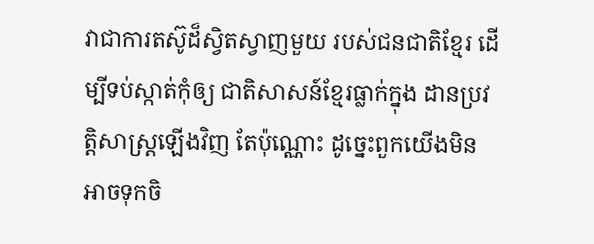វាជាការតស៊ូដ៏ស្វិតស្វាញមួយ របស់ជនជាតិខ្មែរ ដើម្បីទប់ស្កាត់កុំឲ្យ ជាតិសាសន៍ខ្មែរធ្លាក់ក្នុង ដានប្រវត្តិសាស្រ្តឡើងវិញ តែប៉ុណ្ណោះ ដូច្នេះពួកយើងមិនអាចទុកចិ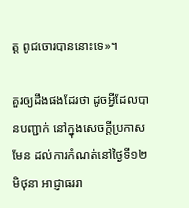ត្ត ពូជចោរបាននោះទេ»។

គួរឲ្យដឹងផងដែរថា ដូចអ្វីដែលបានបញ្ជាក់ នៅក្នុងសេចក្ដីប្រកាសមែន ដល់ការកំណត់នៅថ្ងៃទី១២ មិថុនា អាជ្ញាធររា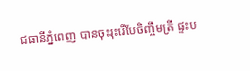ជធានីភ្នំពេញ បានចុះរុះរើបែចិញ្ចឹមត្រី ផ្ទះប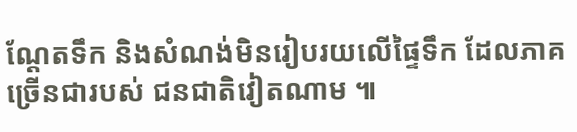ណ្ដែតទឹក និងសំណង់មិនរៀបរយលើផ្ទៃទឹក ដែលភាគច្រើនជារបស់ ជនជាតិវៀតណាម ៕